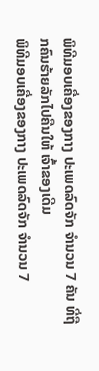ພິທີມອບເຄື່ອງຂອງກາງ ປະເພດລົດຈັກ ຈຳນວນ 7 ຄັນ ທີ່ຖືກຄົນຮ້າຍລັກໄປຄືນໃຫ້ ເຈົ້າຂອງເດີມ
ພິທີມອບເຄື່ອງຂອງກາງ ປະເພດລົດຈັກ ຈຳນວນ 7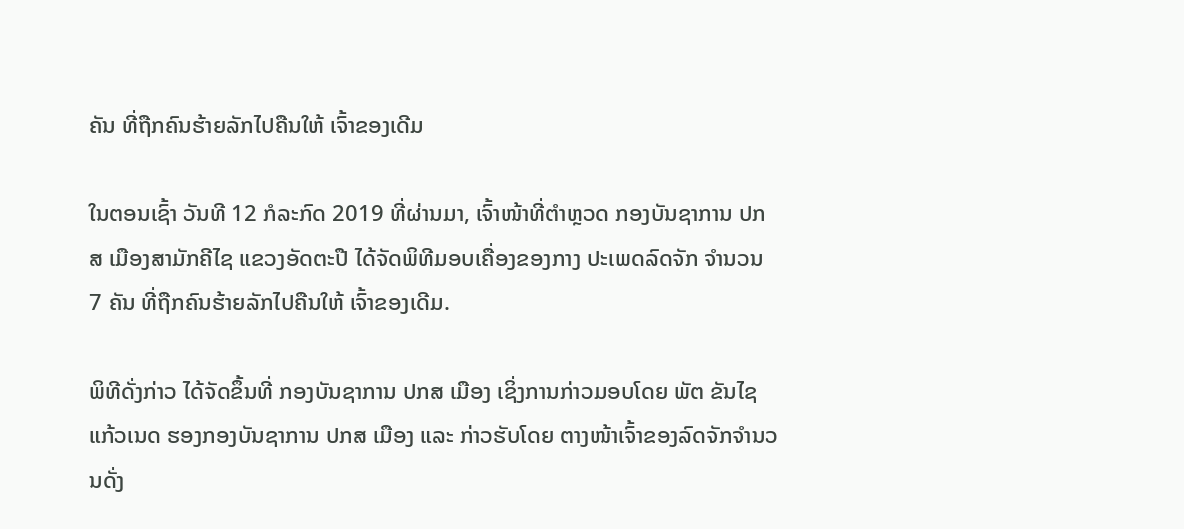ຄັນ ທີ່ຖືກຄົນຮ້າຍລັກໄປຄືນໃຫ້ ເຈົ້າຂອງເດີມ

ໃນຕອນເຊົ້າ ວັນທີ 12 ກໍລະກົດ 2019 ທີ່ຜ່ານມາ, ເຈົ້າໜ້າທີ່ຕຳຫຼວດ ກອງບັນຊາການ ປກສ ເມືອງສາມັກຄີໄຊ ແຂວງອັດຕະປື ໄດ້ຈັດພິທີມອບເຄື່ອງຂອງກາງ ປະເພດລົດຈັກ ຈຳນວນ 7 ຄັນ ທີ່ຖືກຄົນຮ້າຍລັກໄປຄືນໃຫ້ ເຈົ້າຂອງເດີມ.

ພິທີດັ່ງກ່າວ ໄດ້ຈັດຂຶ້ນທີ່ ກອງບັນຊາການ ປກສ ເມືອງ ເຊິ່ງການກ່າວມອບໂດຍ ພັຕ ຂັນໄຊ ແກ້ວເນດ ຮອງກອງບັນຊາການ ປກສ ເມືອງ ແລະ ກ່າວຮັບໂດຍ ຕາງໜ້າເຈົ້າຂອງລົດຈັກຈຳນວນດັ່ງ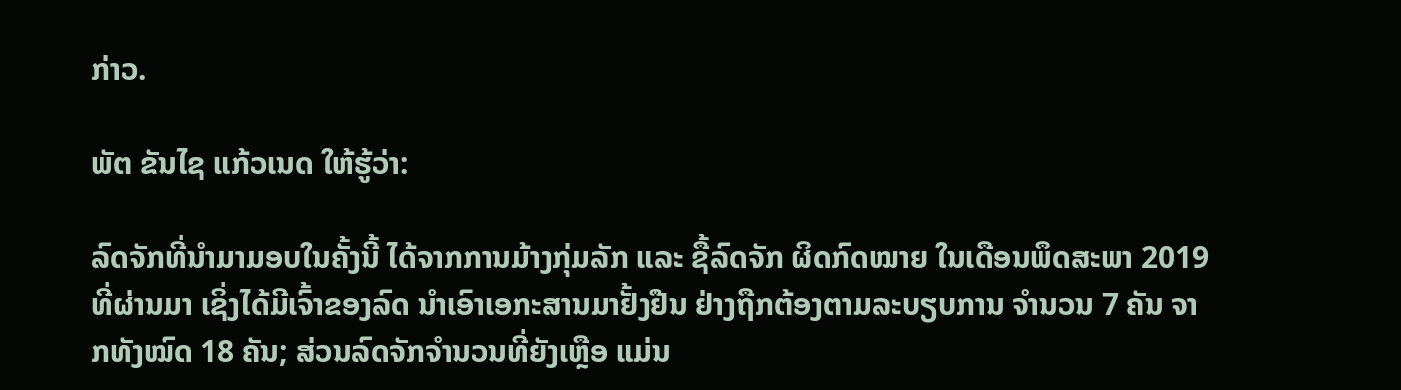ກ່າວ.

ພັຕ ຂັນໄຊ ແກ້ວເນດ ໃຫ້ຮູ້ວ່າ:

ລົດຈັກທີ່ນຳມາມອບໃນຄັ້ງນີ້ ໄດ້ຈາກການມ້າງກຸ່ມລັກ ແລະ ຊື້ລົດຈັກ ຜິດກົດໝາຍ ໃນເດືອນພຶດສະພາ 2019 ທີ່ຜ່ານມາ ເຊິ່ງໄດ້ມີເຈົ້າຂອງລົດ ນຳເອົາເອກະສານມາຢັ້ງຢືນ ຢ່າງຖືກຕ້ອງຕາມລະບຽບການ ຈຳນວນ 7 ຄັນ ຈາກທັງໝົດ 18 ຄັນ; ສ່ວນລົດຈັກຈຳນວນທີ່ຍັງເຫຼືອ ແມ່ນ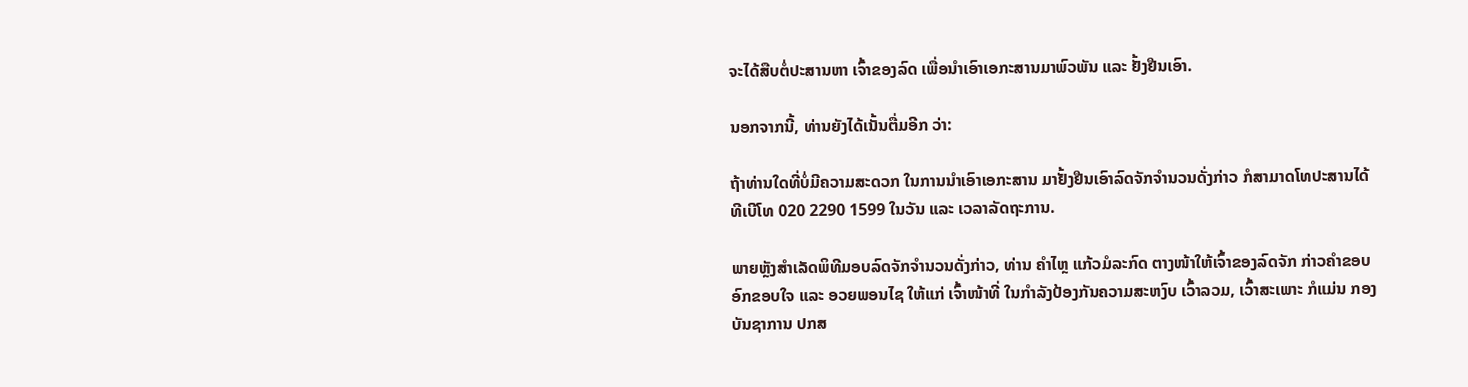ຈະໄດ້ສືບຕໍ່ປະສານຫາ ເຈົ້າຂອງລົດ ເພື່ອນຳເອົາເອກະສານມາພົວພັນ ແລະ ຢັ້ງຢືນເອົາ.

ນອກຈາກນີ້, ທ່ານຍັງໄດ້ເນັ້ນຕື່ມອີກ ວ່າ:

ຖ້າທ່ານໃດທີ່ບໍ່ມີຄວາມສະດວກ ໃນການນຳເອົາເອກະສານ ມາຢັ້ງຢືນເອົາລົດຈັກຈຳນວນດັ່ງກ່າວ ກໍສາມາດໂທປະສານໄດ້ ທີເບີໂທ 020 2290 1599 ໃນວັນ ແລະ ເວລາລັດຖະການ.

ພາຍຫຼັງສຳເລັດພິທີມອບລົດຈັກຈຳນວນດັ່ງກ່າວ, ທ່ານ ຄຳໄຫຼ ແກ້ວມໍລະກົດ ຕາງໜ້າໃຫ້ເຈົ້າຂອງລົດຈັກ ກ່າວຄຳຂອບອົກຂອບໃຈ ແລະ ອວຍພອນໄຊ ໃຫ້ແກ່ ເຈົ້າໜ້າທີ່ ໃນກຳລັງປ້ອງກັນຄວາມສະຫງົບ ເວົ້າລວມ, ເວົ້າສະເພາະ ກໍແມ່ນ ກອງບັນຊາການ ປກສ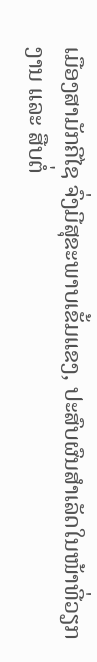ເມືອງສາມັກຄີໄຊ ຈົ່ງມີສຸຂະພາບເຂັ້ມແຂງ, ປະສົບຜົນສຳເລັດໃນໜ້າທີ່ວຽກງານ ແລະ ສືບຕໍ່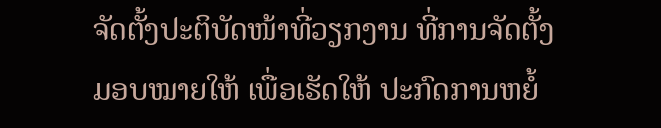ຈັດຕັ້ງປະຕິບັດໜ້າທີ່ວຽກງານ ທີ່ການຈັດຕັ້ງມອບໝາຍໃຫ້ ເພື່ອເຮັດໃຫ້ ປະກົດການຫຍໍ້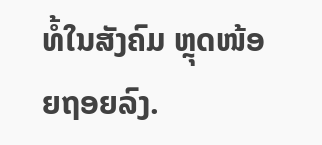ທໍ້ໃນສັງຄົມ ຫຼຸດໜ້ອຍຖອຍລົງ.